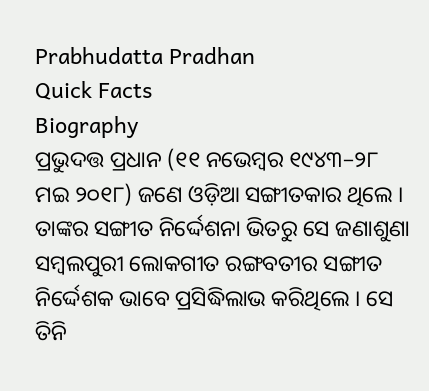Prabhudatta Pradhan
Quick Facts
Biography
ପ୍ରଭୁଦତ୍ତ ପ୍ରଧାନ (୧୧ ନଭେମ୍ବର ୧୯୪୩–୨୮ ମଇ ୨୦୧୮) ଜଣେ ଓଡ଼ିଆ ସଙ୍ଗୀତକାର ଥିଲେ । ତାଙ୍କର ସଙ୍ଗୀତ ନିର୍ଦ୍ଦେଶନା ଭିତରୁ ସେ ଜଣାଶୁଣା ସମ୍ବଲପୁରୀ ଲୋକଗୀତ ରଙ୍ଗବତୀର ସଙ୍ଗୀତ ନିର୍ଦ୍ଦେଶକ ଭାବେ ପ୍ରସିଦ୍ଧିଲାଭ କରିଥିଲେ । ସେ ତିନି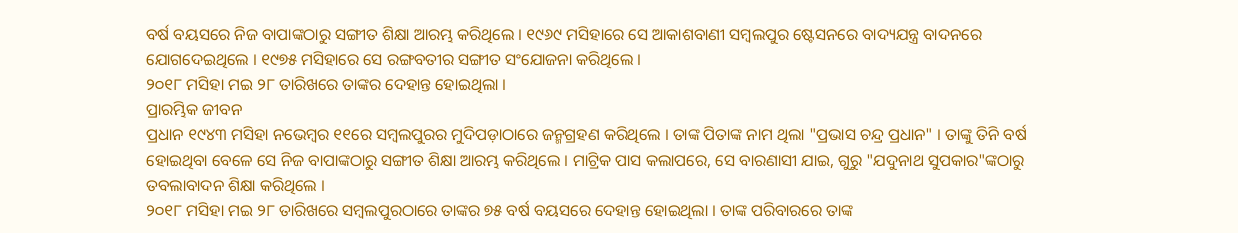ବର୍ଷ ବୟସରେ ନିଜ ବାପାଙ୍କଠାରୁ ସଙ୍ଗୀତ ଶିକ୍ଷା ଆରମ୍ଭ କରିଥିଲେ । ୧୯୬୯ ମସିହାରେ ସେ ଆକାଶବାଣୀ ସମ୍ବଲପୁର ଷ୍ଟେସନରେ ବାଦ୍ୟଯନ୍ତ୍ର ବାଦନରେ ଯୋଗଦେଇଥିଲେ । ୧୯୭୫ ମସିହାରେ ସେ ରଙ୍ଗବତୀର ସଙ୍ଗୀତ ସଂଯୋଜନା କରିଥିଲେ ।
୨୦୧୮ ମସିହା ମଇ ୨୮ ତାରିଖରେ ତାଙ୍କର ଦେହାନ୍ତ ହୋଇଥିଲା ।
ପ୍ରାରମ୍ଭିକ ଜୀବନ
ପ୍ରଧାନ ୧୯୪୩ ମସିହା ନଭେମ୍ବର ୧୧ରେ ସମ୍ବଲପୁରର ମୁଦିପଡ଼ାଠାରେ ଜନ୍ମଗ୍ରହଣ କରିଥିଲେ । ତାଙ୍କ ପିତାଙ୍କ ନାମ ଥିଲା "ପ୍ରଭାସ ଚନ୍ଦ୍ର ପ୍ରଧାନ" । ତାଙ୍କୁ ତିନି ବର୍ଷ ହୋଇଥିବା ବେଳେ ସେ ନିଜ ବାପାଙ୍କଠାରୁ ସଙ୍ଗୀତ ଶିକ୍ଷା ଆରମ୍ଭ କରିଥିଲେ । ମାଟ୍ରିକ ପାସ କଲାପରେ, ସେ ବାରଣାସୀ ଯାଇ, ଗୁରୁ "ଯଦୁନାଥ ସୁପକାର"ଙ୍କଠାରୁ ତବଲାବାଦନ ଶିକ୍ଷା କରିଥିଲେ ।
୨୦୧୮ ମସିହା ମଇ ୨୮ ତାରିଖରେ ସମ୍ବଲପୁରଠାରେ ତାଙ୍କର ୭୫ ବର୍ଷ ବୟସରେ ଦେହାନ୍ତ ହୋଇଥିଲା । ତାଙ୍କ ପରିବାରରେ ତାଙ୍କ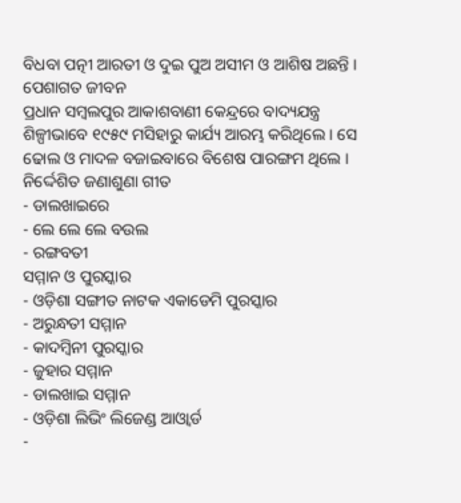ବିଧବା ପତ୍ନୀ ଆରତୀ ଓ ଦୁଇ ପୁଅ ଅସୀମ ଓ ଆଶିଷ ଅଛନ୍ତି ।
ପେଶାଗତ ଜୀବନ
ପ୍ରଧାନ ସମ୍ବଲପୁର ଆକାଶବାଣୀ କେନ୍ଦ୍ରରେ ବାଦ୍ୟଯନ୍ତ୍ର ଶିଳ୍ପୀଭାବେ ୧୯୫୯ ମସିହାରୁ କାର୍ଯ୍ୟ ଆରମ୍ଭ କରିଥିଲେ । ସେ ଢୋଲ ଓ ମାଦଳ ବଜାଇବାରେ ବିଶେଷ ପାରଙ୍ଗମ ଥିଲେ ।
ନିର୍ଦ୍ଦେଶିତ ଜଣାଶୁଣା ଗୀତ
- ଡାଲଖାଇରେ
- ଲେ ଲେ ଲେ ବଉଲ
- ରଙ୍ଗବତୀ
ସମ୍ମାନ ଓ ପୁରସ୍କାର
- ଓଡ଼ିଶା ସଙ୍ଗୀତ ନାଟକ ଏକାଡେମି ପୁରସ୍କାର
- ଅରୁନ୍ଧତୀ ସମ୍ମାନ
- କାଦମ୍ବିନୀ ପୁରସ୍କାର
- ଜୁହାର ସମ୍ମାନ
- ଡାଲଖାଇ ସମ୍ମାନ
- ଓଡ଼ିଶା ଲିଭିଂ ଲିଜେଣ୍ଡ ଆଓ୍ବାର୍ଡ
-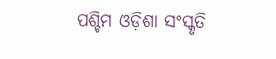ପଶ୍ଚିମ ଓଡ଼ିଶା ସଂସ୍କୃତି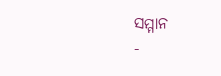ସମ୍ମାନ
-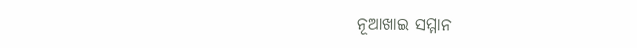ନୂଆଖାଇ ସମ୍ମାନ